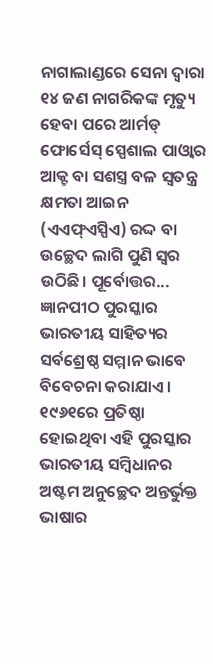ନାଗାଲାଣ୍ଡରେ ସେନା ଦ୍ୱାରା ୧୪ ଜଣ ନାଗରିକଙ୍କ ମୃତ୍ୟୁ ହେବା ପରେ ଆର୍ମଡ୍ ଫୋର୍ସେସ୍ ସ୍ପେଶାଲ ପାଓ୍ବାର ଆକ୍ଟ ବା ସଶସ୍ତ୍ର ବଳ ସ୍ବତନ୍ତ୍ର କ୍ଷମତା ଆଇନ (ଏଏଫ୍ଏସ୍ପିଏ) ରଦ୍ଦ ବା ଉଚ୍ଛେଦ ଲାଗି ପୁଣି ସ୍ବର ଉଠିଛି। ପୂର୍ବୋତ୍ତର...
ଜ୍ଞାନପୀଠ ପୁରସ୍କାର ଭାରତୀୟ ସାହିତ୍ୟର ସର୍ବଶ୍ରେଷ୍ଠ ସମ୍ମାନ ଭାବେ ବିବେଚନା କରାଯାଏ। ୧୯୬୧ରେ ପ୍ରତିଷ୍ଠା ହୋଇଥିବା ଏହି ପୁରସ୍କାର ଭାରତୀୟ ସମ୍ବିଧାନର ଅଷ୍ଟମ ଅନୁଚ୍ଛେଦ ଅନ୍ତର୍ଭୁକ୍ତ ଭାଷାର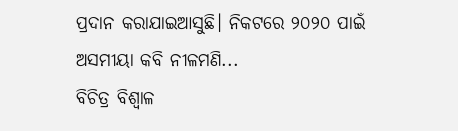ପ୍ରଦାନ କରାଯାଇଆସୁଛି। ନିକଟରେ ୨୦୨୦ ପାଇଁ ଅସମୀୟା କବି ନୀଳମଣି...
ବିଚିତ୍ର ବିଶ୍ୱାଳ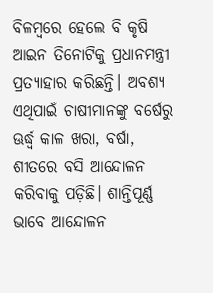ବିଳମ୍ବରେ ହେଲେ ବି କୃଷି ଆଇନ ତିନୋଟିକୁ ପ୍ରଧାନମନ୍ତ୍ରୀ ପ୍ରତ୍ୟାହାର କରିଛନ୍ତି। ଅବଶ୍ୟ ଏଥିପାଇଁ ଚାଷୀମାନଙ୍କୁ ବର୍ଷେରୁ ଊର୍ଦ୍ଧ୍ୱ କାଳ ଖରା, ବର୍ଷା, ଶୀତରେ ବସି ଆନ୍ଦୋଳନ କରିବାକୁ ପଡ଼ିଛି। ଶାନ୍ତିପୂର୍ଣ୍ଣ ଭାବେ ଆନ୍ଦୋଳନ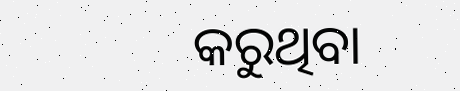କରୁଥିବା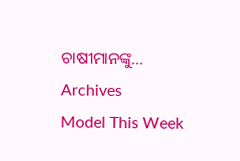ଚାଷୀମାନଙ୍କୁ...
Archives
Model This Week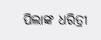ପିଲାଙ୍କ ଧରିତ୍ରୀ